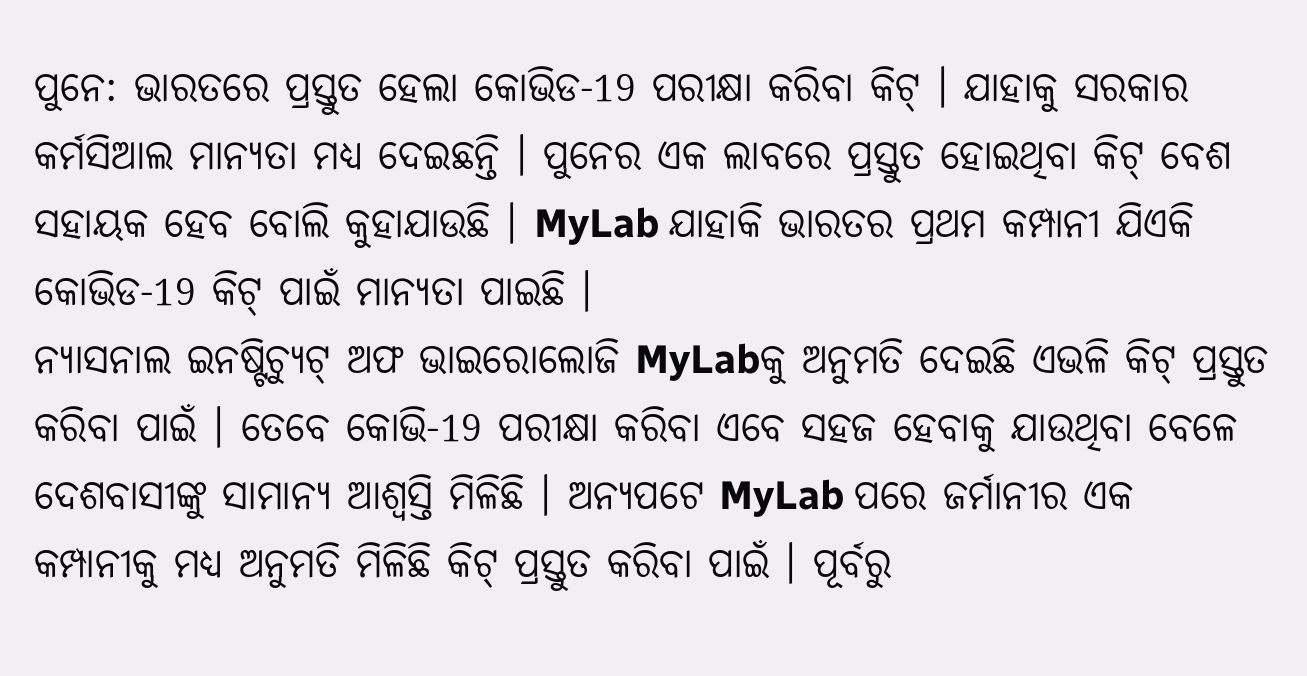ପୁନେ: ଭାରତରେ ପ୍ରସ୍ତୁତ ହେଲା କୋଭିଡ-19 ପରୀକ୍ଷା କରିବା କିଟ୍ । ଯାହାକୁ ସରକାର କର୍ମସିଆଲ ମାନ୍ୟତା ମଧ୍ୟ ଦେଇଛନ୍ତି । ପୁନେର ଏକ ଲାବରେ ପ୍ରସ୍ତୁତ ହୋଇଥିବା କିଟ୍ ବେଶ ସହାୟକ ହେବ ବୋଲି କୁହାଯାଉଛି । MyLab ଯାହାକି ଭାରତର ପ୍ରଥମ କମ୍ପାନୀ ଯିଏକି କୋଭିଡ-19 କିଟ୍ ପାଇଁ ମାନ୍ୟତା ପାଇଛି ।
ନ୍ୟାସନାଲ ଇନଷ୍ଟିଚ୍ୟୁଟ୍ ଅଫ ଭାଇରୋଲୋଜି MyLabକୁ ଅନୁମତି ଦେଇଛି ଏଭଳି କିଟ୍ ପ୍ରସ୍ତୁତ କରିବା ପାଇଁ । ତେବେ କୋଭି-19 ପରୀକ୍ଷା କରିବା ଏବେ ସହଜ ହେବାକୁ ଯାଉଥିବା ବେଳେ ଦେଶବାସୀଙ୍କୁ ସାମାନ୍ୟ ଆଶ୍ୱସ୍ତି ମିଳିଛି । ଅନ୍ୟପଟେ MyLab ପରେ ଜର୍ମାନୀର ଏକ କମ୍ପାନୀକୁ ମଧ୍ୟ ଅନୁମତି ମିଳିଛି କିଟ୍ ପ୍ରସ୍ତୁତ କରିବା ପାଇଁ । ପୂର୍ବରୁ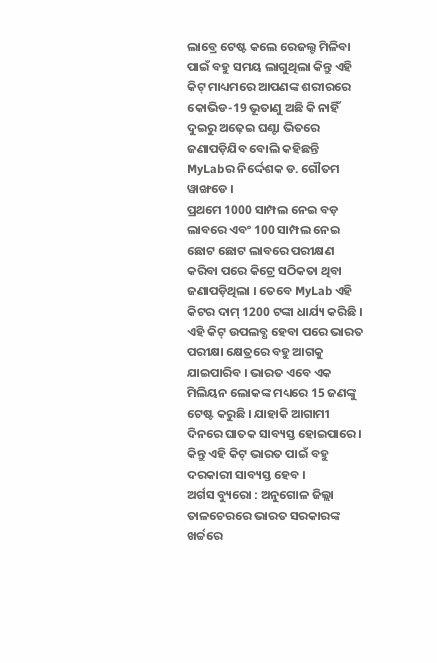ଲାବ୍ରେ ଟେଷ୍ଟ କଲେ ରେଜଲ୍ଟ ମିଳିବା ପାଇଁ ବହୁ ସମୟ ଲାଗୁଥିଲା କିନ୍ତୁ ଏହି କିଟ୍ ମାଧ୍ୟମରେ ଆପଣଙ୍କ ଶରୀରରେ କୋଭିଡ-19 ଭୂତାଣୁ ଅଛି କି ନାହିଁ ଦୁଇରୁ ଅଢ଼େଇ ଘଣ୍ଟା ଭିତରେ ଜଣାପଡ଼ିଯିବ ବୋଲି କହିଛନ୍ତି MyLabର ନିର୍ଦ୍ଦେଶକ ଡ. ଗୌତମ ୱାଙ୍ଖଡେ ।
ପ୍ରଥମେ 1000 ସାମ୍ପଲ ନେଇ ବଡ଼ ଲାବରେ ଏବଂ 100 ସାମ୍ପଲ ନେଇ ଛୋଟ ଛୋଟ ଲାବରେ ପରୀକ୍ଷଣ କରିବା ପରେ କିଟ୍ରେ ସଠିକତା ଥିବା ଜଣାପଡ଼ିଥିଲା । ତେବେ MyLab ଏହି କିଟର ଦାମ୍ 1200 ଟଙ୍କା ଧାର୍ଯ୍ୟ କରିଛି । ଏହି କିଟ୍ ଉପଲବ୍ଧ ହେବା ପରେ ଭାରତ ପରୀକ୍ଷା କ୍ଷେତ୍ରରେ ବହୁ ଆଗକୁ ଯାଇପାରିବ । ଭାରତ ଏବେ ଏକ ମିଲିୟନ ଲୋକଙ୍କ ମଧ୍ୟରେ 15 ଜଣଙ୍କୁ ଟେଷ୍ଟ କରୁଛି । ଯାହାକି ଆଗାମୀ ଦିନରେ ଘାତକ ସାବ୍ୟସ୍ତ ହୋଇପାରେ । କିନ୍ତୁ ଏହି କିଟ୍ ଭାରତ ପାଇଁ ବହୁ ଦରକାରୀ ସାବ୍ୟସ୍ତ ହେବ ।
ଅର୍ଗସ ବ୍ୟୁରୋ : ଅନୁଗୋଳ ଜିଲ୍ଲା ତାଳଚେରରେ ଭାରତ ସରକାରଙ୍କ ଖର୍ଚ୍ଚରେ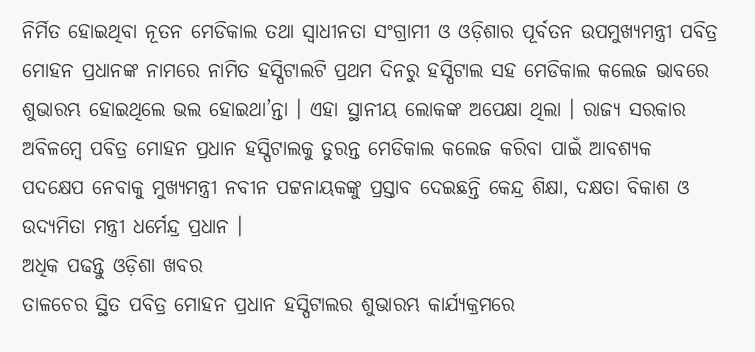ନିର୍ମିତ ହୋଇଥିବା ନୂତନ ମେଡିକାଲ ତଥା ସ୍ୱାଧୀନତା ସଂଗ୍ରାମୀ ଓ ଓଡ଼ିଶାର ପୂର୍ବତନ ଉପମୁଖ୍ୟମନ୍ତ୍ରୀ ପବିତ୍ର ମୋହନ ପ୍ରଧାନଙ୍କ ନାମରେ ନାମିତ ହସ୍ପିଟାଲଟି ପ୍ରଥମ ଦିନରୁ ହସ୍ପିଟାଲ ସହ ମେଡିକାଲ କଲେଜ ଭାବରେ ଶୁଭାରମ୍ଭ ହୋଇଥିଲେ ଭଲ ହୋଇଥା’ନ୍ତା । ଏହା ସ୍ଥାନୀୟ ଲୋକଙ୍କ ଅପେକ୍ଷା ଥିଲା । ରାଜ୍ୟ ସରକାର ଅବିଳମ୍ବେ ପବିତ୍ର ମୋହନ ପ୍ରଧାନ ହସ୍ପିଟାଲକୁ ତୁରନ୍ତ ମେଡିକାଲ କଲେଜ କରିବା ପାଇଁ ଆବଶ୍ୟକ ପଦକ୍ଷେପ ନେବାକୁ ମୁଖ୍ୟମନ୍ତ୍ରୀ ନବୀନ ପଟ୍ଟନାୟକଙ୍କୁ ପ୍ରସ୍ତାବ ଦେଇଛନ୍ତି କେନ୍ଦ୍ର ଶିକ୍ଷା, ଦକ୍ଷତା ବିକାଶ ଓ ଉଦ୍ୟମିତା ମନ୍ତ୍ରୀ ଧର୍ମେନ୍ଦ୍ର ପ୍ରଧାନ ।
ଅଧିକ ପଢନ୍ତୁ ଓଡ଼ିଶା ଖବର
ତାଳଚେର ସ୍ଥିତ ପବିତ୍ର ମୋହନ ପ୍ରଧାନ ହସ୍ପିଟାଲର ଶୁଭାରମ୍ଭ କାର୍ଯ୍ୟକ୍ରମରେ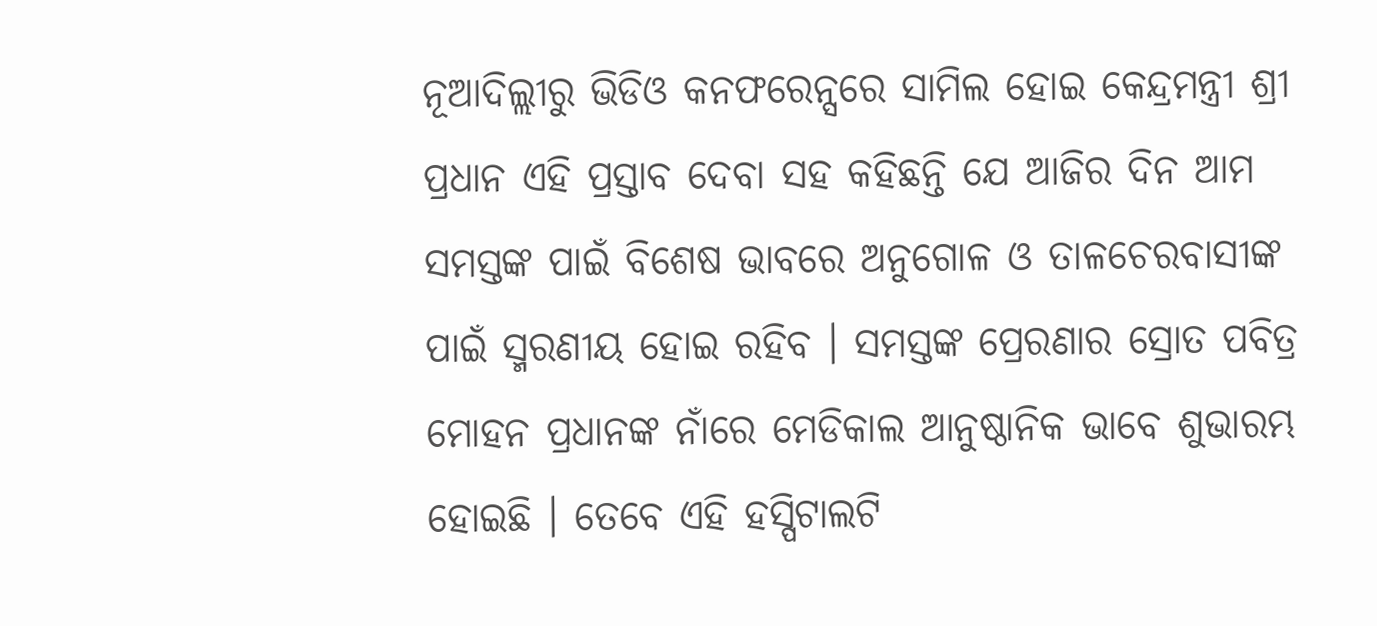ନୂଆଦିଲ୍ଲୀରୁ ଭିଡିଓ କନଫରେନ୍ସରେ ସାମିଲ ହୋଇ କେନ୍ଦ୍ରମନ୍ତ୍ରୀ ଶ୍ରୀ ପ୍ରଧାନ ଏହି ପ୍ରସ୍ତାବ ଦେବା ସହ କହିଛନ୍ତି ଯେ ଆଜିର ଦିନ ଆମ ସମସ୍ତଙ୍କ ପାଇଁ ବିଶେଷ ଭାବରେ ଅନୁଗୋଳ ଓ ତାଳଚେରବାସୀଙ୍କ ପାଇଁ ସ୍ମରଣୀୟ ହୋଇ ରହିବ । ସମସ୍ତଙ୍କ ପ୍ରେରଣାର ସ୍ରୋତ ପବିତ୍ର ମୋହନ ପ୍ରଧାନଙ୍କ ନାଁରେ ମେଡିକାଲ ଆନୁଷ୍ଠାନିକ ଭାବେ ଶୁଭାରମ୍ଭ ହୋଇଛି । ତେବେ ଏହି ହସ୍ପିଟାଲଟି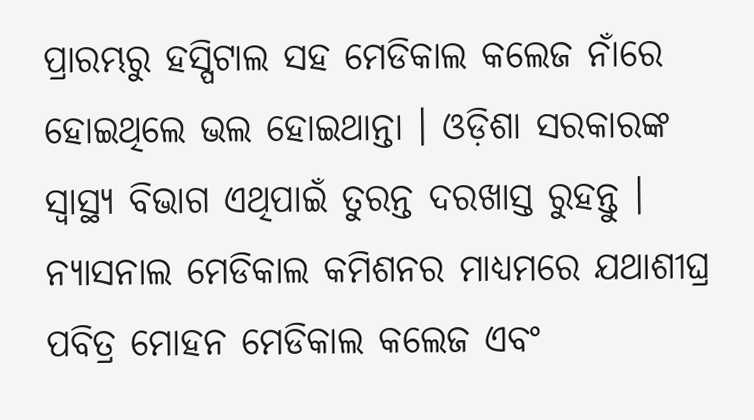ପ୍ରାରମ୍ଭରୁ ହସ୍ପିଟାଲ ସହ ମେଡିକାଲ କଲେଜ ନାଁରେ ହୋଇଥିଲେ ଭଲ ହୋଇଥାନ୍ତା । ଓଡ଼ିଶା ସରକାରଙ୍କ ସ୍ୱାସ୍ଥ୍ୟ ବିଭାଗ ଏଥିପାଇଁ ତୁରନ୍ତ ଦରଖାସ୍ତ ରୁହନ୍ତୁ । ନ୍ୟାସନାଲ ମେଡିକାଲ କମିଶନର ମାଧ୍ୟମରେ ଯଥାଶୀଘ୍ର ପବିତ୍ର ମୋହନ ମେଡିକାଲ କଲେଜ ଏବଂ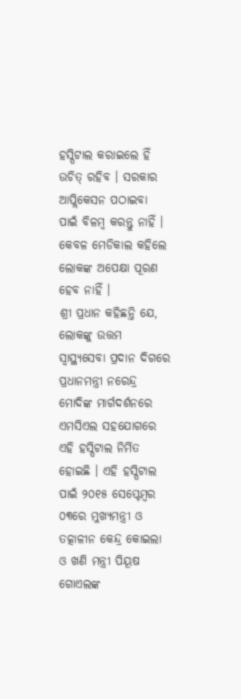ହସ୍ପିଟାଲ କରାଇଲେ ହିଁ ଉଚିତ୍ ରହିବ । ସରକାର ଆପ୍ଲିକେସନ ପଠାଇବା ପାଇଁ ବିଳମ୍ବ କରନ୍ତୁ ନାହିଁ । କେବଳ ମେଡିକାଲ କହିଲେ ଲୋକଙ୍କ ଅପେକ୍ଷା ପୂରଣ ହେବ ନାହିଁ ।
ଶ୍ରୀ ପ୍ରଧାନ କହିଛନ୍ତି ଯେ, ଲୋକଙ୍କୁ ଉତ୍ତମ ସ୍ୱାସ୍ଥ୍ୟସେବା ପ୍ରଦାନ ଦିଗରେ ପ୍ରଧାନମନ୍ତ୍ରୀ ନରେନ୍ଦ୍ର ମୋଦିଙ୍କ ମାର୍ଗଦର୍ଶନରେ ଏମସିଏଲ ସହଯୋଗରେ ଏହି ହସ୍ପିଟାଲ ନିର୍ମିତ ହୋଇଛି । ଏହି ହସ୍ପିଟାଲ ପାଇଁ ୨୦୧୫ ସେପ୍ଟେମ୍ବର ୦୩ରେ ମୁଖ୍ୟମନ୍ତ୍ରୀ ଓ ତତ୍କାଳୀନ କେନ୍ଦ୍ର କୋଇଲା ଓ ଖଣି ମନ୍ତ୍ରୀ ପିୟୂଷ ଗୋଏଲଙ୍କ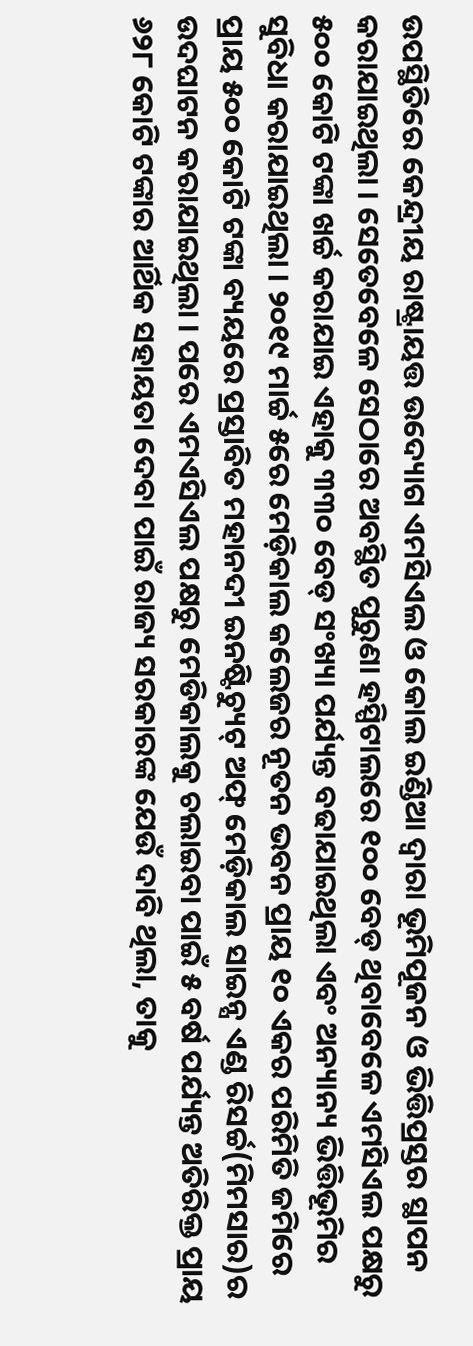ଉପସ୍ଥିତିରେ କେନ୍ଦ୍ରୀୟ ରାଷ୍ଟ୍ରାୟତ୍ତ ଉଦ୍ୟୋଗ ଏମସିଏଲ ଓ କୋଲ ଇଣ୍ଡିଆ ଦ୍ୱାରା ଭୂମିପୂଜନ ଓ ଭିତ୍ତିପ୍ରସ୍ତର ସ୍ଥାପନ କରାଯାଇଥିଲା । ସେତେବେଳେ ସେଠାରେ ଅବସ୍ଥିତ ପୁରୁଣା ହସ୍ପିଟାଲରେ ୧୦୦ ବେଡ୍ ଥିବାବେଳେ ଏମସିଏଲ ପକ୍ଷରୁ ୫୦୦ କୋଟି ଟଙ୍କା ଖର୍ଚ୍ଚ କରାଯାଇ ଏହାକୁ ୩୩୦ ବେଡ୍ ସଂଖ୍ୟା ପର୍ଯ୍ୟନ୍ତ ବଢାଯାଇଥିଲା ଏବଂ ଅନ୍ୟାନ୍ୟ ଭିତ୍ତିଭୂମିର ସୁବିଧା କରାଯାଇଥିଲା । ୨୦୧୯ ମାର୍ଚ୍ଚ ୫ରେ ମେଡ଼ିକାଲ କଲେଜର ନୂତନ ଭବନ ପ୍ରାୟ ୧୦ ଏକର ପରିମିତି ଜମିରେ ପ୍ରାୟ ୫୦୦ କୋଟି ଟଙ୍କା ବ୍ୟୟରେ ପ୍ରସ୍ତାବିତ ମହାନଦୀ ଇନଷ୍ଟିଚ୍ୟୁଟ୍ ଅଫ୍ ମେଡ଼ିକାଲ ସାଇନ୍ସ ଏଣ୍ଡ ରିସର୍ଚ୍ଚ(ମିମସାର)ର ଉଦଘାଟନ କରାଯାଇଥିଲା । ପରେ ଏମଏସିଏଲ ପକ୍ଷରୁ ମେଡିକାଲକୁ ଚଲାଇବା ପାଇଁ ୫ ବର୍ଷ ପର୍ଯ୍ୟନ୍ତ ଅତିରିକ୍ତ ପ୍ରାୟ ୬୨୮ କୋଟି ଟଙ୍କାର ଆର୍ଥିକ ସହାୟତା ଦେବା ପାଇଁ ରାଜ୍ୟ ସରକାରଙ୍କ ଯେଉଁ ଦାବି ଥିଲା, ତାକୁ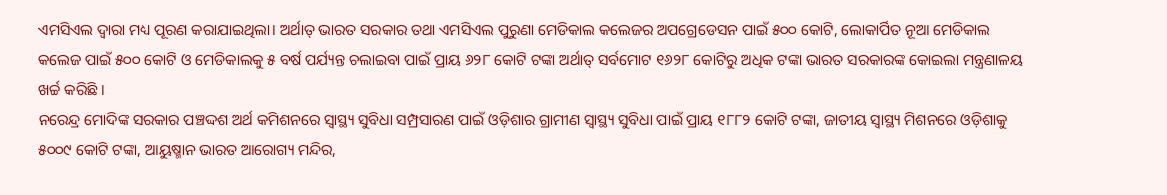ଏମସିଏଲ ଦ୍ୱାରା ମଧ୍ୟ ପୂରଣ କରାଯାଇଥିଲା। ଅର୍ଥାତ୍ ଭାରତ ସରକାର ତଥା ଏମସିଏଲ ପୁରୁଣା ମେଡିକାଲ କଲେଜର ଅପଗ୍ରେଡେସନ ପାଇଁ ୫୦୦ କୋଟି, ଲୋକାର୍ପିତ ନୂଆ ମେଡିକାଲ କଲେଜ ପାଇଁ ୫୦୦ କୋଟି ଓ ମେଡିକାଲକୁ ୫ ବର୍ଷ ପର୍ଯ୍ୟନ୍ତ ଚଲାଇବା ପାଇଁ ପ୍ରାୟ ୬୨୮ କୋଟି ଟଙ୍କା ଅର୍ଥାତ୍ ସର୍ବମୋଟ ୧୬୨୮ କୋଟିରୁ ଅଧିକ ଟଙ୍କା ଭାରତ ସରକାରଙ୍କ କୋଇଲା ମନ୍ତ୍ରଣାଳୟ ଖର୍ଚ୍ଚ କରିଛି ।
ନରେନ୍ଦ୍ର ମୋଦିଙ୍କ ସରକାର ପଞ୍ଚଦ୍ଦଶ ଅର୍ଥ କମିଶନରେ ସ୍ୱାସ୍ଥ୍ୟ ସୁବିଧା ସମ୍ପ୍ରସାରଣ ପାଇଁ ଓଡ଼ିଶାର ଗ୍ରାମୀଣ ସ୍ଵାସ୍ଥ୍ୟ ସୁବିଧା ପାଇଁ ପ୍ରାୟ ୧୮୮୨ କୋଟି ଟଙ୍କା, ଜାତୀୟ ସ୍ଵାସ୍ଥ୍ୟ ମିଶନରେ ଓଡ଼ିଶାକୁ ୫୦୦୯ କୋଟି ଟଙ୍କା, ଆୟୁଷ୍ମାନ ଭାରତ ଆରୋଗ୍ୟ ମନ୍ଦିର,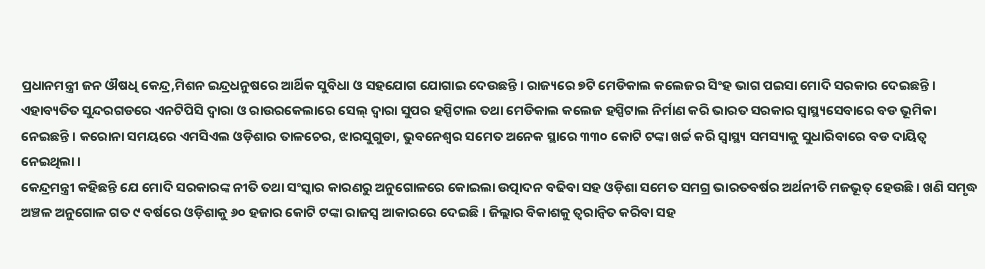ପ୍ରଧାନମନ୍ତ୍ରୀ ଜନ ଔଷଧି କେନ୍ଦ୍ର,ମିଶନ ଇନ୍ଦ୍ରଧନୁଷରେ ଆର୍ଥିକ ସୁବିଧା ଓ ସହଯୋଗ ଯୋଗାଇ ଦେଉଛନ୍ତି । ରାଜ୍ୟରେ ୭ଟି ମେଡିକାଲ କଲେଜର ସିଂହ ଭାଗ ପଇସା ମୋଦି ସରକାର ଦେଇଛନ୍ତି । ଏହାବ୍ୟତିତ ସୁନ୍ଦରଗଡରେ ଏନଟିପିସି ଦ୍ୱାରା ଓ ରାଉରକେଲାରେ ସେଲ୍ ଦ୍ୱାରା ସୁପର ହସ୍ପିଟାଲ ତଥା ମେଡିକାଲ କଲେଜ ହସ୍ପିଟାଲ ନିର୍ମାଣ କରି ଭାରତ ସରକାର ସ୍ୱାସ୍ଥ୍ୟସେବାରେ ବଡ ଭୂମିକା ନେଇଛନ୍ତି । କରୋନା ସମୟରେ ଏମସିଏଲ ଓଡ଼ିଶାର ତାଳଚେର, ଝାରସୁଗୁଡା, ଭୁବନେଶ୍ୱର ସମେତ ଅନେକ ସ୍ଥାରେ ୩୩୦ କୋଟି ଟଙ୍କା ଖର୍ଚ୍ଚ କରି ସ୍ୱାସ୍ଥ୍ୟ ସମସ୍ୟାକୁ ସୁଧାରିବାରେ ବଡ ଦାୟିତ୍ୱ ନେଇଥିଲା ।
କେନ୍ଦ୍ରମନ୍ତ୍ରୀ କହିଛନ୍ତି ଯେ ମୋଦି ସରକାରଙ୍କ ନୀତି ତଥା ସଂସ୍କାର କାରଣରୁ ଅନୁଗୋଳରେ କୋଇଲା ଉତ୍ପାଦନ ବଢିବା ସହ ଓଡ଼ିଶା ସମେତ ସମଗ୍ର ଭାରତବର୍ଷର ଅର୍ଥନୀତି ମଜଭୂତ୍ ହେଉଛି । ଖଣି ସମୃଦ୍ଧ ଅଞ୍ଚଳ ଅନୁଗୋଳ ଗତ ୯ ବର୍ଷରେ ଓଡ଼ିଶାକୁ ୬୦ ହଜାର କୋଟି ଟଙ୍କା ରାଜସ୍ୱ ଆକାରରେ ଦେଇଛି । ଜିଲ୍ଲାର ବିକାଶକୁ ତ୍ୱରାନ୍ୱିତ କରିବା ସହ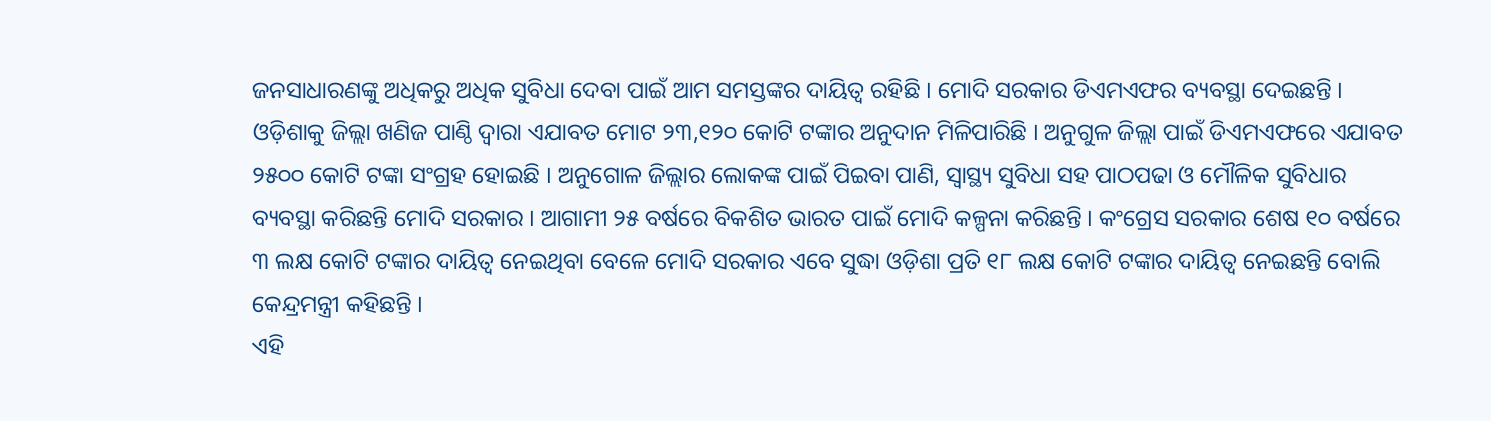ଜନସାଧାରଣଙ୍କୁ ଅଧିକରୁ ଅଧିକ ସୁବିଧା ଦେବା ପାଇଁ ଆମ ସମସ୍ତଙ୍କର ଦାୟିତ୍ୱ ରହିଛି । ମୋଦି ସରକାର ଡିଏମଏଫର ବ୍ୟବସ୍ଥା ଦେଇଛନ୍ତି । ଓଡ଼ିଶାକୁ ଜିଲ୍ଲା ଖଣିଜ ପାଣ୍ଠି ଦ୍ଵାରା ଏଯାବତ ମୋଟ ୨୩,୧୨୦ କୋଟି ଟଙ୍କାର ଅନୁଦାନ ମିଳିପାରିଛି । ଅନୁଗୁଳ ଜିଲ୍ଲା ପାଇଁ ଡିଏମଏଫରେ ଏଯାବତ ୨୫୦୦ କୋଟି ଟଙ୍କା ସଂଗ୍ରହ ହୋଇଛି । ଅନୁଗୋଳ ଜିଲ୍ଲାର ଲୋକଙ୍କ ପାଇଁ ପିଇବା ପାଣି, ସ୍ୱାସ୍ଥ୍ୟ ସୁବିଧା ସହ ପାଠପଢା ଓ ମୌଳିକ ସୁବିଧାର ବ୍ୟବସ୍ଥା କରିଛନ୍ତି ମୋଦି ସରକାର । ଆଗାମୀ ୨୫ ବର୍ଷରେ ବିକଶିତ ଭାରତ ପାଇଁ ମୋଦି କଳ୍ପନା କରିଛନ୍ତି । କଂଗ୍ରେସ ସରକାର ଶେଷ ୧୦ ବର୍ଷରେ ୩ ଲକ୍ଷ କୋଟି ଟଙ୍କାର ଦାୟିତ୍ୱ ନେଇଥିବା ବେଳେ ମୋଦି ସରକାର ଏବେ ସୁଦ୍ଧା ଓଡ଼ିଶା ପ୍ରତି ୧୮ ଲକ୍ଷ କୋଟି ଟଙ୍କାର ଦାୟିତ୍ୱ ନେଇଛନ୍ତି ବୋଲି କେନ୍ଦ୍ରମନ୍ତ୍ରୀ କହିଛନ୍ତି ।
ଏହି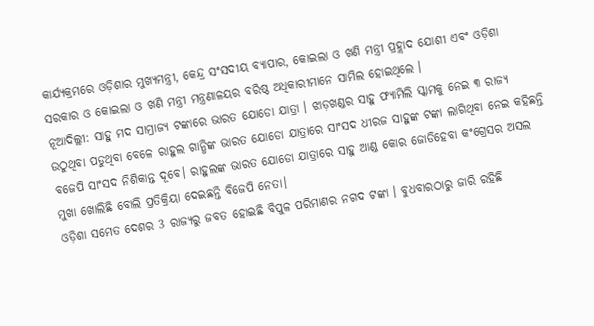କାର୍ଯ୍ୟକ୍ରମରେ ଓଡ଼ିଶାର ମୁଖ୍ୟମନ୍ତ୍ରୀ, କେନ୍ଦ୍ର ସଂସଦୀୟ ବ୍ୟାପାର, କୋଇଲା ଓ ଖଣି ମନ୍ତ୍ରୀ ପ୍ରହ୍ଲାଦ ଯୋଶୀ ଏବଂ ଓଡ଼ିଶା ସରକାର ଓ କୋଇଲା ଓ ଖଣି ମନ୍ତ୍ରୀ ମନ୍ତ୍ରଣାଳୟର ବରିଷ୍ଠ ଅଧିକାରୀମାନେ ସାମିଲ ହୋଇଥିଲେ ।
ନୂଆଦିଲ୍ଲୀ: ସାହୁ ମଦ ସାମ୍ରାଜ୍ୟ ଟଙ୍କାରେ ଭାରତ ଯୋଡୋ ଯାତ୍ରା । ଝାଡ଼ଖଣ୍ଡର ସାହୁ ଫ୍ୟାମିଲି ସ୍କାମକୁ ନେଇ ୩ ରାଜ୍ୟ ଉଠୁଥିବା ପଡୁଥିବା ବେଳେ ରାହୁଲ ଗାନ୍ଧିଙ୍କ ଭାରତ ଯୋଡୋ ଯାତ୍ରାରେ ସାଂସଦ ଧୀରଜ ସାହୁଙ୍କ ଟଙ୍କା ଲାଗିଥିବା ନେଇ କହିଛନ୍ତି ବଜେପି ସାଂସଦ ନିଶିକାନ୍ତ ଦୂବେ। ରାହୁଲଙ୍କ ଭାରତ ଯୋଡୋ ଯାତ୍ରାରେ ସାହୁ ଆଣ୍ଡ କୋର ଜୋଡିହେବା କଂଗ୍ରେସର ଅସଲ ମୁଖା ଖୋଲିଛି ବୋଲି ପ୍ରତିକ୍ରିୟା ଦେଇଛନ୍ତି ବିଜେପି ନେତା।
ଓଡ଼ିଶା ସମେତ ଦେଶର 3 ରାଜ୍ୟରୁ ଜବତ ହୋଇଛି ବିପୁଳ ପରିମାଣର ନଗଦ ଟଙ୍କା । ବୁଧବାରଠାରୁ ଜାରି ରହିଛି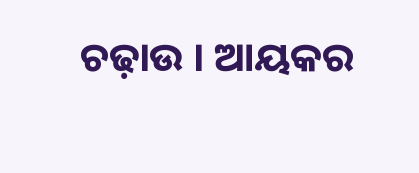ଚଢ଼ାଉ । ଆୟକର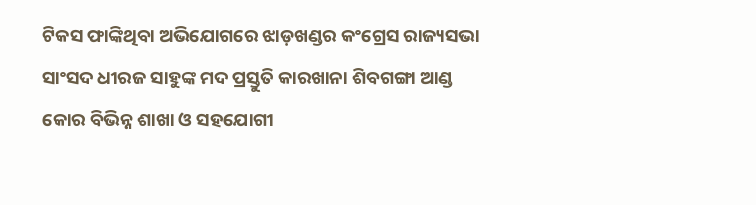ଟିକସ ଫାଙ୍କିଥିବା ଅଭିଯୋଗରେ ଝାଡ଼ଖଣ୍ଡର କଂଗ୍ରେସ ରାଜ୍ୟସଭା ସାଂସଦ ଧୀରଜ ସାହୁଙ୍କ ମଦ ପ୍ରସ୍ତୁତି କାରଖାନା ଶିବଗଙ୍ଗା ଆଣ୍ଡ କୋର ବିଭିନ୍ନ ଶାଖା ଓ ସହଯୋଗୀ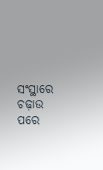ସଂସ୍ଥାରେ ଚଢ଼ାଉ ପରେ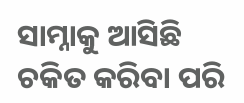ସାମ୍ନାକୁ ଆସିଛି ଚକିତ କରିବା ପରି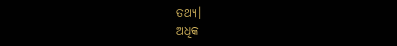ତଥ୍ୟ।
ଅଧିକ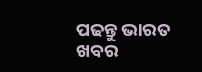ପଢନ୍ତୁ ଭାରତ ଖବର